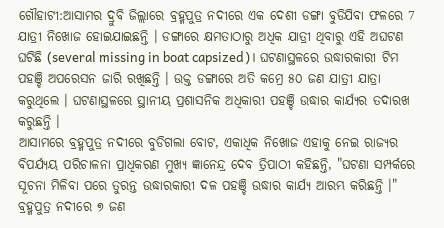ଗୌହାଟୀ:ଆସାମର ଦ୍ରୁବି ଜିଲ୍ଲାରେ ବ୍ରହ୍ମପୁତ୍ର ନଦୀରେ ଏକ ଦେଶୀ ଡଙ୍ଗା ବୁଡିଯିବା ଫଳରେ 7 ଯାତ୍ରୀ ନିଖୋଜ ହୋଇଯାଇଛନ୍ତି । ଡଙ୍ଗାରେ କ୍ଷମତାଠାରୁ ଅଧିକ ଯାତ୍ରୀ ଥିବାରୁ ଏହି ଅଘଟଣ ଘଟିଛି (several missing in boat capsized)। ଘଟଣାସ୍ଥଳରେ ଉଦ୍ଧାରକାରୀ ଟିମ ପହଞ୍ଚି ଅପରେସନ ଜାରି ରଖିଛନ୍ତି । ଉକ୍ତ ଡଙ୍ଗାରେ ଅତି କମ୍ରେ ୫୦ ଜଣ ଯାତ୍ରୀ ଯାତ୍ରା କରୁଥିଲେ । ଘଟଣାସ୍ଥଳରେ ସ୍ଥାନୀୟ ପ୍ରଶାସନିକ ଅଧିକାରୀ ପହଞ୍ଚି ଉଦ୍ଧାର କାର୍ଯ୍ୟର ତଦାରଖ କରୁଛନ୍ତି ।
ଆସାମରେ ବ୍ରହ୍ମପୁତ୍ର ନଦୀରେ ବୁଡିଗଲା ବୋଟ, ଏକାଧିକ ନିଖୋଜ ଏହାକୁ ନେଇ ରାଜ୍ୟର ବିପର୍ଯ୍ୟୟ ପରିଚାଳନା ପ୍ରାଧିକରଣ ମୁଖ୍ୟ ଜ୍ଞାନେନ୍ଦ୍ର ଦେବ ତ୍ରିପାଠୀ କହିଛନ୍ତି, "ଘଟଣା ସମ୍ପର୍କରେ ସୂଚନା ମିଳିବା ପରେ ତୁରନ୍ତ ଉଦ୍ଧାରକାରୀ ଦଳ ପହଞ୍ଚି ଉଦ୍ଧାର କାର୍ଯ୍ୟ ଆରମ୍ଭ କରିଛନ୍ତି ।"
ବ୍ରହ୍ମପୁତ୍ର ନଦୀରେ ୭ ଜଣ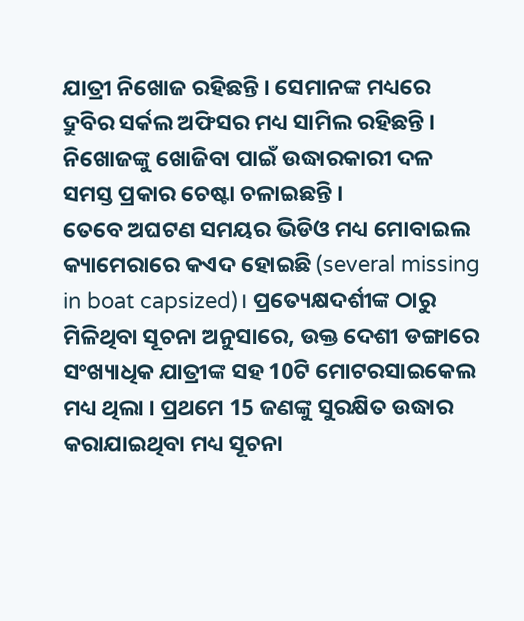ଯାତ୍ରୀ ନିଖୋଜ ରହିଛନ୍ତି । ସେମାନଙ୍କ ମଧ୍ୟରେ ଦ୍ରୁବିର ସର୍କଲ ଅଫିସର ମଧ୍ୟ ସାମିଲ ରହିଛନ୍ତି । ନିଖୋଜଙ୍କୁ ଖୋଜିବା ପାଇଁ ଉଦ୍ଧାରକାରୀ ଦଳ ସମସ୍ତ ପ୍ରକାର ଚେଷ୍ଟା ଚଳାଇଛନ୍ତି ।
ତେବେ ଅଘଟଣ ସମୟର ଭିଡିଓ ମଧ୍ୟ ମୋବାଇଲ କ୍ୟାମେରାରେ କଏଦ ହୋଇଛି (several missing in boat capsized)। ପ୍ରତ୍ୟେକ୍ଷଦର୍ଶୀଙ୍କ ଠାରୁ ମିଳିଥିବା ସୂଚନା ଅନୁସାରେ, ଉକ୍ତ ଦେଶୀ ଡଙ୍ଗାରେ ସଂଖ୍ୟାଧିକ ଯାତ୍ରୀଙ୍କ ସହ 10ଟି ମୋଟରସାଇକେଲ ମଧ୍ୟ ଥିଲା । ପ୍ରଥମେ 15 ଜଣଙ୍କୁ ସୁରକ୍ଷିତ ଉଦ୍ଧାର କରାଯାଇଥିବା ମଧ୍ୟ ସୂଚନା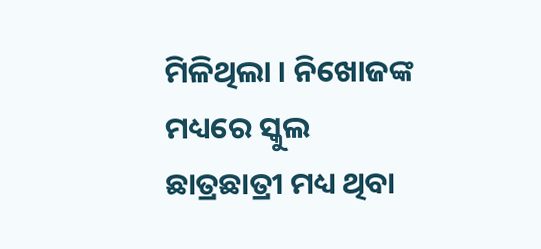ମିଳିଥିଲା । ନିଖୋଜଙ୍କ ମଧ୍ୟରେ ସ୍କୁଲ ଛାତ୍ରଛାତ୍ରୀ ମଧ୍ୟ ଥିବା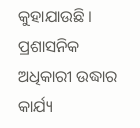କୁହାଯାଉଛି । ପ୍ରଶାସନିକ ଅଧିକାରୀ ଉଦ୍ଧାର କାର୍ଯ୍ୟ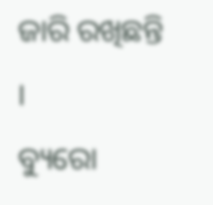ଜାରି ରଖିଛନ୍ତି ।
ବ୍ୟୁରୋ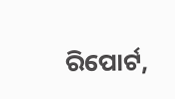ରିପୋର୍ଟ,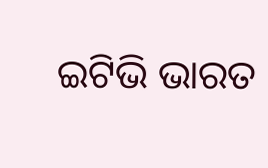ଇଟିଭି ଭାରତ